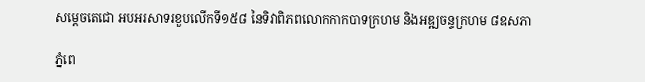សម្ដេចតេជោ អបអរសាទរខួបលើកទី១៥៨ នៃទិវាពិភពលោកកាកបាទក្រហម និងអឌ្ឍចន្ទក្រហម ៨ឧសភា

ភ្នំពេ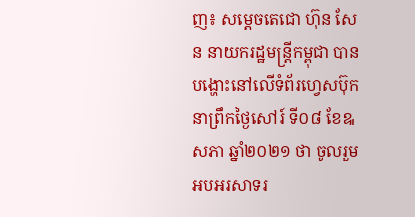ញ៖ សម្ដេចតេជោ ហ៊ុន សែន នាយករដ្ឋមន្ត្រីកម្ពុជា បានបង្ហោះនៅលើទំព័រហ្វេសប៊ុក នាព្រឹកថ្ងៃសៅរ៍ ទី០៨ ខែឩសភា ឆ្នាំ២០២១ ថា ចូលរួមអបអរសាទរ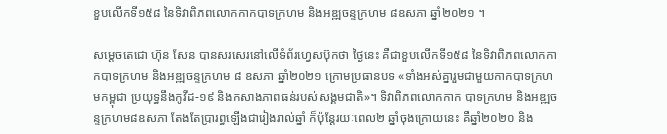ខួបលើកទី១៥៨ នៃទិវាពិភពលោកកាកបាទក្រហម និងអឌ្ឍចន្ទក្រហម ៨ឧសភា ឆ្នាំ២០២១ ។

សម្ដេចតេជោ ហ៊ុន សែន បានសរសេរនៅលើទំព័រហ្វេសប៊ុកថា ថ្ងៃនេះ គឺជាខួបលើកទី១៥៨ នៃទិវាពិភពលោកកាកបាទក្រហម និងអឌ្ឍចន្ទក្រហម ៨ ឧសភា ឆ្នាំ២០២១ ក្រោមប្រធានបទ «ទាំងអស់គ្នារួមជាមួយកាកបាទក្រហមកម្ពុជា ប្រយុទ្ធនឹងកូវីដ-១៩ និងកសាងភាពធន់របស់សង្គមជាតិ»។ ទិវាពិភពលោកកាក បាទក្រហម និងអឌ្ឍចន្ទក្រហម៨ឧសភា តែងតែប្រារព្ធឡើងជារៀងរាល់ឆ្នាំ ក៏ប៉ុន្តែរយៈពេល២ ឆ្នាំចុងក្រោយនេះ គឺឆ្នាំ២០២០ និង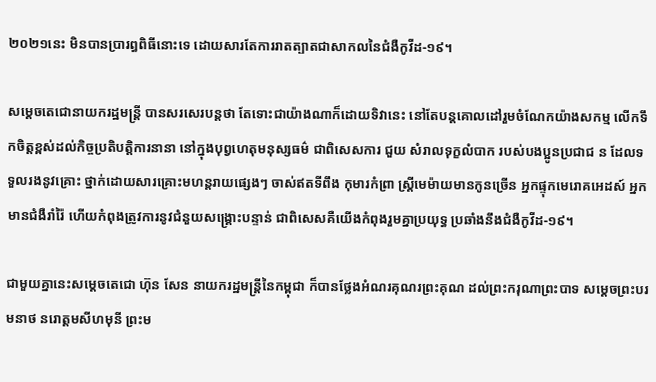២០២១នេះ មិនបានប្រារព្ធពិធីនោះទេ ដោយសារតែការរាតត្បាតជាសាកលនៃជំងឺកូវីដ-១៩។

សម្ដេចតេជោនាយករដ្ឋមន្ត្រី បានសរសេរបន្តថា តែទោះជាយ៉ាងណាក៏ដោយទិវានេះ នៅតែបន្តគោលដៅរួមចំណែកយ៉ាងសកម្ម លើកទឹកចិត្តខ្ពស់ដល់កិច្ចប្រតិបត្តិការនានា នៅក្នុងបុព្វហេតុមនុស្សធម៌ ជាពិសេសការ ជួយ សំរាលទុក្ខលំបាក របស់បងប្អូនប្រជាជ ន ដែលទទួលរងនូវគ្រោះ ថ្នាក់ដោយសារគ្រោះមហន្តរាយផ្សេងៗ ចាស់ឥតទីពឹង កុមារកំព្រា ស្រ្តីមេម៉ាយមានកូនច្រើន អ្នកផ្ទុកមេរោគអេដស៍ អ្នកមានជំងឺរាំរ៉ៃ ហើយកំពុងត្រូវការនូវជំនួយសង្រ្គោះបន្ទាន់ ជាពិសេសគឺយើងកំពុងរួមគ្នាប្រយុទ្ធ ប្រឆាំងនឹងជំងឺកូវីដ-១៩។

ជាមួយគ្នានេះសម្ដេចតេជោ ហ៊ុន សែន នាយករដ្ឋមន្ត្រីនៃកម្ពុជា ក៏បានថ្លែងអំណរគុណរព្រះគុណ ដល់ព្រះករុណាព្រះបាទ សម្ដេចព្រះបរមនាថ នរោត្តមសីហមុនី ព្រះម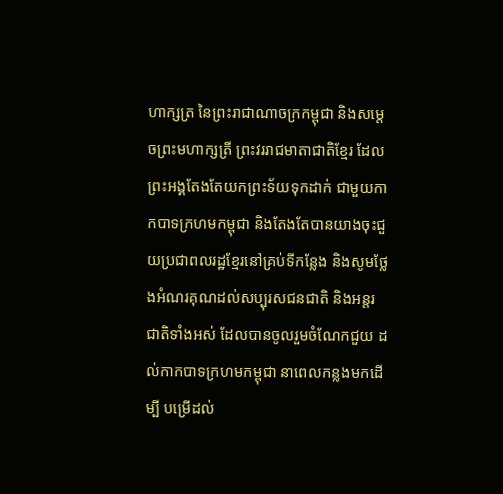ហាក្សត្រ នៃព្រះរាជាណាចក្រកម្ពុជា និងសម្តេចព្រះមហាក្សត្រី ព្រះវររាជមាតាជាតិខ្មែរ ដែលព្រះអង្គតែងតែយកព្រះទ័យទុកដាក់ ជាមួយកាកបាទក្រហមកម្ពុជា និងតែងតែបានយាងចុះជួយប្រជាពលរដ្ឋខ្មែរនៅគ្រប់ទីកន្លែង និងសូមថ្លែងអំណរគុណដល់សប្បុរសជនជាតិ និងអន្តរជាតិទាំងអស់ ដែលបានចូលរួមចំណែកជួយ ដល់កាកបាទក្រហមកម្ពុជា នាពេលកន្លងមកដើម្បី បម្រើដល់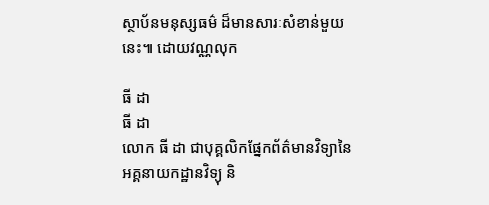ស្ថាប័នមនុស្សធម៌ ដ៏មានសារៈសំខាន់មួយនេះ៕ ដោយវណ្ណលុក

ធី ដា
ធី ដា
លោក ធី ដា ជាបុគ្គលិកផ្នែកព័ត៌មានវិទ្យានៃអគ្គនាយកដ្ឋានវិទ្យុ និ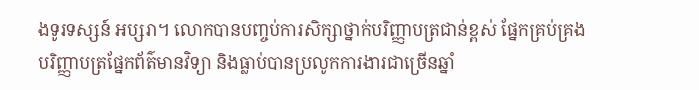ងទូរទស្សន៍ អប្សរា។ លោកបានបញ្ចប់ការសិក្សាថ្នាក់បរិញ្ញាបត្រជាន់ខ្ពស់ ផ្នែកគ្រប់គ្រង បរិញ្ញាបត្រផ្នែកព័ត៌មានវិទ្យា និងធ្លាប់បានប្រលូកការងារជាច្រើនឆ្នាំ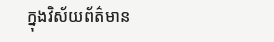ក្នុងវិស័យព័ត៌មាន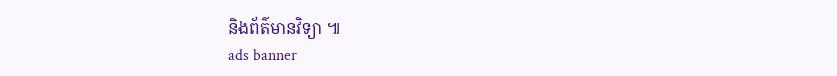និងព័ត៌មានវិទ្យា ៕
ads banner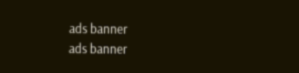ads banner
ads banner